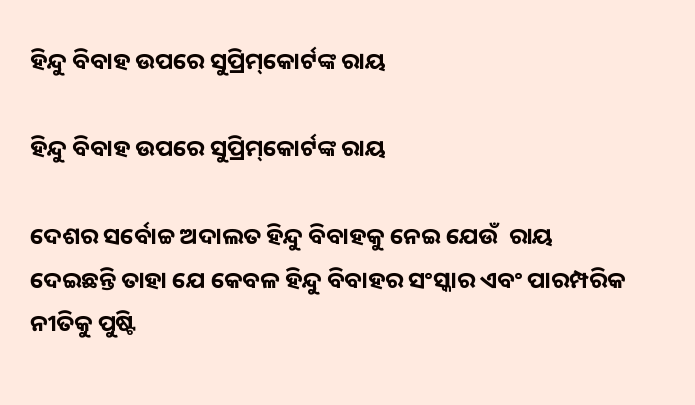ହିନ୍ଦୁ ବିବାହ ଉପରେ ସୁପ୍ରିମ୍‌କୋର୍ଟଙ୍କ ରାୟ

ହିନ୍ଦୁ ବିବାହ ଉପରେ ସୁପ୍ରିମ୍‌କୋର୍ଟଙ୍କ ରାୟ

ଦେଶର ସର୍ବୋଚ୍ଚ ଅଦାଲତ ହିନ୍ଦୁ ବିବାହକୁ ନେଇ ଯେଉଁ  ରାୟ ଦେଇଛନ୍ତି ତାହା ଯେ କେବଳ ହିନ୍ଦୁ ବିବାହର ସଂସ୍କାର ଏବଂ ପାରମ୍ପରିକ ନୀତିକୁ ପୁଷ୍ଟି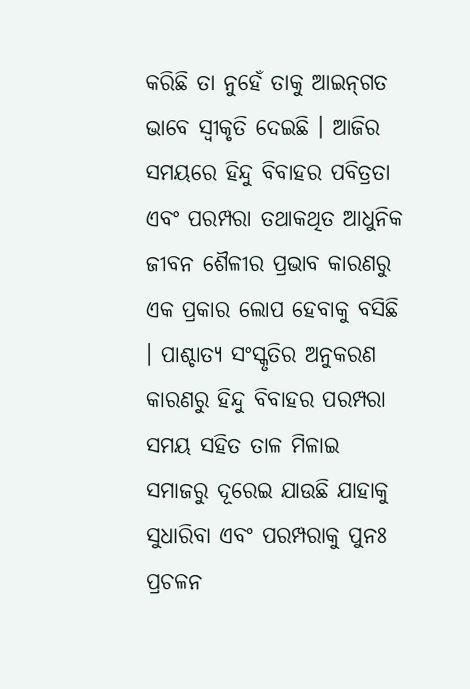କରିଛି ତା ନୁହେଁ ତାକୁ ଆଇନ୍‌ଗତ ଭାବେ ସ୍ୱୀକୃତି ଦେଇଛି । ଆଜିର ସମୟରେ ହିନ୍ଦୁ ବିବାହର ପବିତ୍ରତା ଏବଂ ପରମ୍ପରା ତଥାକଥିତ ଆଧୁନିକ ଜୀବନ ଶୈଳୀର ପ୍ରଭାବ କାରଣରୁ ଏକ ପ୍ରକାର ଲୋପ ହେବାକୁ ବସିଛି । ପାଶ୍ଚାତ୍ୟ ସଂସ୍କୃତିର ଅନୁକରଣ କାରଣରୁ ହିନ୍ଦୁ ବିବାହର ପରମ୍ପରା ସମୟ ସହିତ ତାଳ ମିଳାଇ ସମାଜରୁ ଦୂରେଇ ଯାଉଛି ଯାହାକୁ ସୁଧାରିବା ଏବଂ ପରମ୍ପରାକୁ ପୁନଃ ପ୍ରଚଳନ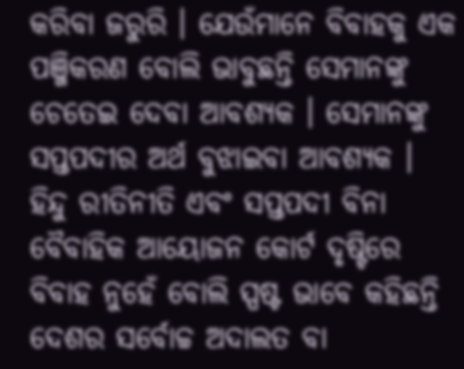କରିବା ଜରୁରି । ଯେଉଁମାନେ ବିବାହକୁ ଏକ ପଞ୍ଜିକରଣ ବୋଲି ଭାବୁଛନ୍ତି ସେମାନଙ୍କୁ ଚେତେଇ ଦେବା ଆବଶ୍ୟକ । ସେମାନଙ୍କୁ ସପ୍ତପଦୀର ଅର୍ଥ ବୁଝାଇବା ଆବଶ୍ୟକ । ହିନ୍ଦୁ ରୀତିନୀତି ଏବଂ ସପ୍ତପଦୀ ବିନା ବୈବାହିକ ଆୟୋଜନ କୋର୍ଟ ଦୃଷ୍ଟିରେ ବିବାହ ନୁହେଁ ବୋଲି ସ୍ପଷ୍ଟ ଭାବେ କହିଛନ୍ତି ଦେଶର ସର୍ବୋଚ୍ଚ ଅଦାଲତ ବା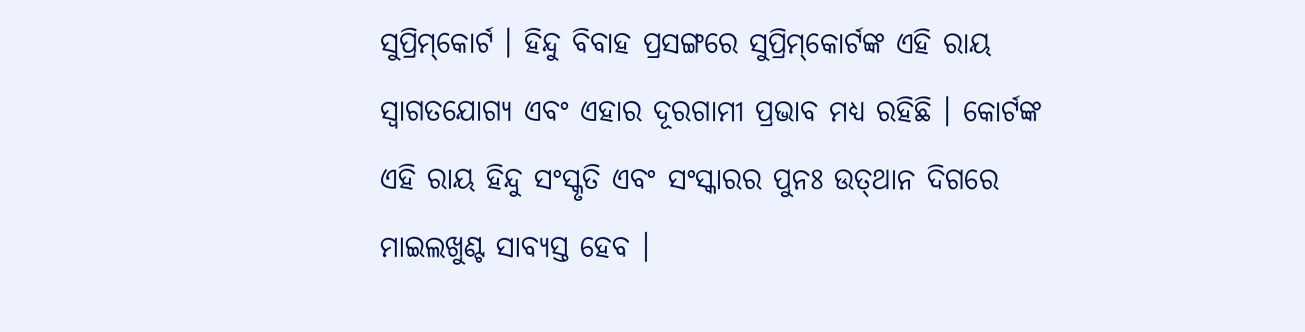ସୁପ୍ରିମ୍‌କୋର୍ଟ । ହିନ୍ଦୁ ବିବାହ ପ୍ରସଙ୍ଗରେ ସୁପ୍ରିମ୍‌କୋର୍ଟଙ୍କ ଏହି ରାୟ  ସ୍ୱାଗତଯୋଗ୍ୟ ଏବଂ ଏହାର ଦୂରଗାମୀ ପ୍ରଭାବ ମଧ୍ୟ ରହିଛି । କୋର୍ଟଙ୍କ ଏହି ରାୟ ହିନ୍ଦୁ ସଂସ୍କୃତି ଏବଂ ସଂସ୍କାରର ପୁନଃ ଉତ୍‌ଥାନ ଦିଗରେ ମାଇଲଖୁଣ୍ଟ ସାବ୍ୟସ୍ତ ହେବ ।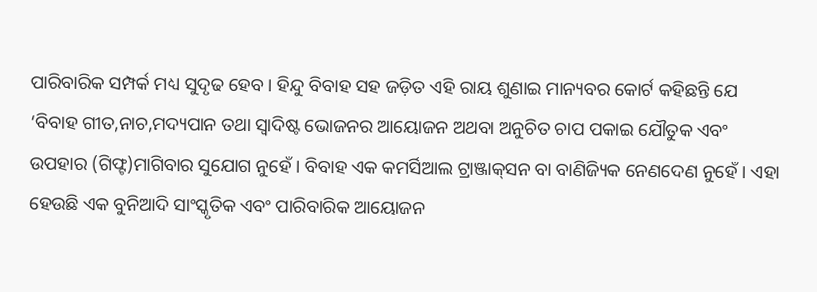ପାରିବାରିକ ସମ୍ପର୍କ ମଧ୍ୟ ସୁଦୃଢ ହେବ । ହିନ୍ଦୁ ବିବାହ ସହ ଜଡ଼ିତ ଏହି ରାୟ ଶୁଣାଇ ମାନ୍ୟବର କୋର୍ଟ କହିଛନ୍ତି ଯେ ‘ବିବାହ ଗୀତ,ନାଚ,ମଦ୍ୟପାନ ତଥା ସ୍ୱାଦିଷ୍ଟ ଭୋଜନର ଆୟୋଜନ ଅଥବା ଅନୁଚିତ ଚାପ ପକାଇ ଯୌତୁକ ଏବଂ ଉପହାର (ଗିଫ୍ଟ)ମାଗିବାର ସୁଯୋଗ ନୁହେଁ । ବିବାହ ଏକ କମର୍ସିଆଲ ଟ୍ରାଞ୍ଜାକ୍‌ସନ ବା ବାଣିଜ୍ୟିକ ନେଣଦେଣ ନୁହେଁ । ଏହା ହେଉଛି ଏକ ବୁନିଆଦି ସାଂସ୍କୃତିକ ଏବଂ ପାରିବାରିକ ଆୟୋଜନ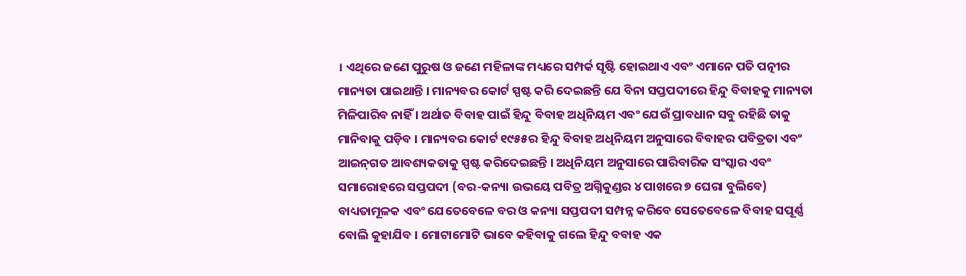। ଏଥିରେ ଜଣେ ପୁରୁଷ ଓ ଜଣେ ମହିଳାଙ୍କ ମଧ୍ୟରେ ସମ୍ପର୍କ ସୃଷ୍ଟି ହୋଇଥାଏ ଏବଂ ଏମାନେ ପତି ପତ୍ନୀର ମାନ୍ୟତା ପାଇଥାନ୍ତି । ମାନ୍ୟବର କୋର୍ଟ ସ୍ପଷ୍ଟ କରି ଦେଇଛନ୍ତି ଯେ ବିନା ସପ୍ତପଦୀରେ ହିନ୍ଦୁ ବିବାହକୁ ମାନ୍ୟତା ମିଳିପାରିବ ନାହିଁ । ଅର୍ଥାତ ବିବାହ ପାଇଁ ହିନ୍ଦୁ ବିବାହ ଅଧିନିୟମ ଏବଂ ଯେଉଁ ପ୍ରାବଧାନ ସବୁ ରହିଛି ତାକୁ ମାନିବାକୁ ପଡ଼ିବ । ମାନ୍ୟବର କୋର୍ଟ ୧୯୫୫ର ହିନ୍ଦୁ ବିବାହ ଅଧିନିୟମ ଅନୁସାରେ ବିବାହର ପବିତ୍ରତା ଏବଂ ଆଇନ୍‌ଗତ ଆବଶ୍ୟକତାକୁ ସ୍ପଷ୍ଟ କରିଦେଇଛନ୍ତି । ଅଧିନିୟମ ଅନୁସାରେ ପାରିବାରିକ ସଂସ୍କାର ଏବଂ ସମାରୋହରେ ସପ୍ତପଦୀ (ବର-କନ୍ୟା ଉଭୟେ ପବିତ୍ର ଅଗ୍ନିକୁଣ୍ଡର ୪ ପାଖରେ ୭ ଘେରା ବୁଲିବେ) ବାଧ୍ୟତାମୂଳକ ଏବଂ ଯେତେବେଳେ ବର ଓ କନ୍ୟା ସପ୍ତପଦୀ ସମ୍ପନ୍ନ କରିବେ ସେତେବେଳେ ବିବାହ ସପୂର୍ଣ୍ଣ ବୋଲି କୁହାଯିବ । ମୋଟାମୋଟି ଭାବେ କହିବାକୁ ଗଲେ ହିନ୍ଦୁ ବବାହ ଏକ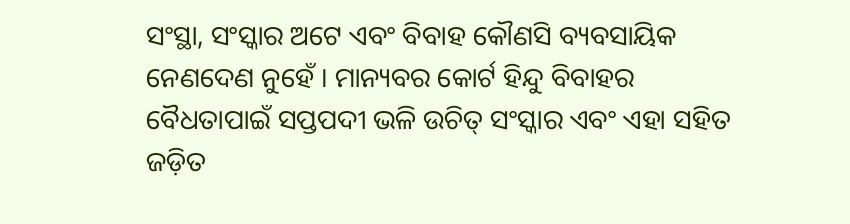ସଂସ୍ଥା, ସଂସ୍କାର ଅଟେ ଏବଂ ବିବାହ କୌଣସି ବ୍ୟବସାୟିକ ନେଣଦେଣ ନୁହେଁ । ମାନ୍ୟବର କୋର୍ଟ ହିନ୍ଦୁ ବିବାହର ବୈଧତାପାଇଁ ସପ୍ତପଦୀ ଭଳି ଉଚିତ୍‌ ସଂସ୍କାର ଏବଂ ଏହା ସହିତ ଜଡ଼ିତ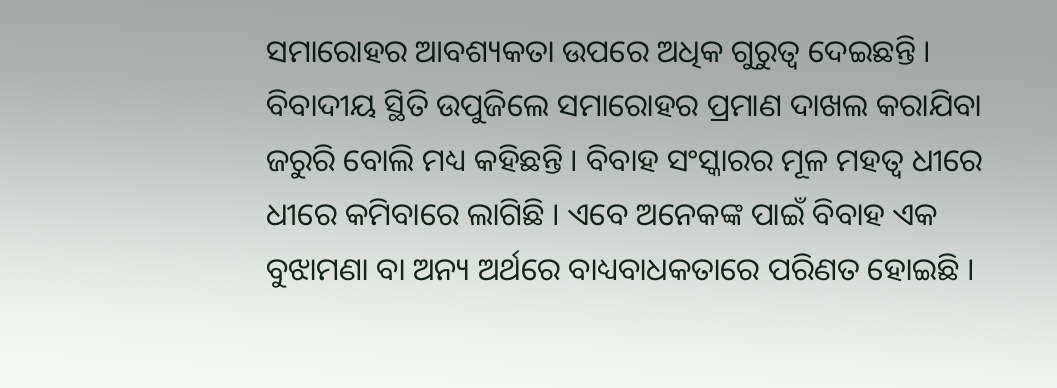ସମାରୋହର ଆବଶ୍ୟକତା ଉପରେ ଅଧିକ ଗୁରୁତ୍ୱ ଦେଇଛନ୍ତି । ବିବାଦୀୟ ସ୍ଥିତି ଉପୁଜିଲେ ସମାରୋହର ପ୍ରମାଣ ଦାଖଲ କରାଯିବା ଜରୁରି ବୋଲି ମଧ୍ୟ କହିଛନ୍ତି । ବିବାହ ସଂସ୍କାରର ମୂଳ ମହତ୍ୱ ଧୀରେ ଧୀରେ କମିବାରେ ଲାଗିଛି । ଏବେ ଅନେକଙ୍କ ପାଇଁ ବିବାହ ଏକ ବୁଝାମଣା ବା ଅନ୍ୟ ଅର୍ଥରେ ବାଧ୍ୟବାଧକତାରେ ପରିଣତ ହୋଇଛି ।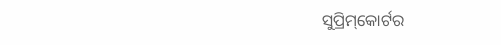ସୁପ୍ରିମ୍‌କୋର୍ଟର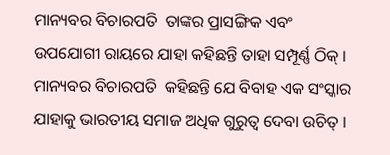ମାନ୍ୟବର ବିଚାରପତି  ତାଙ୍କର ପ୍ରାସଙ୍ଗିକ ଏବଂ ଉପଯୋଗୀ ରାୟରେ ଯାହା କହିଛନ୍ତି ତାହା ସମ୍ପୂର୍ଣ୍ଣ ଠିକ୍‌ । ମାନ୍ୟବର ବିଚାରପତି  କହିଛନ୍ତି ଯେ ବିବାହ ଏକ ସଂସ୍କାର ଯାହାକୁ ଭାରତୀୟ ସମାଜ ଅଧିକ ଗୁରୁତ୍ୱ ଦେବା ଉଚିତ୍‌ ।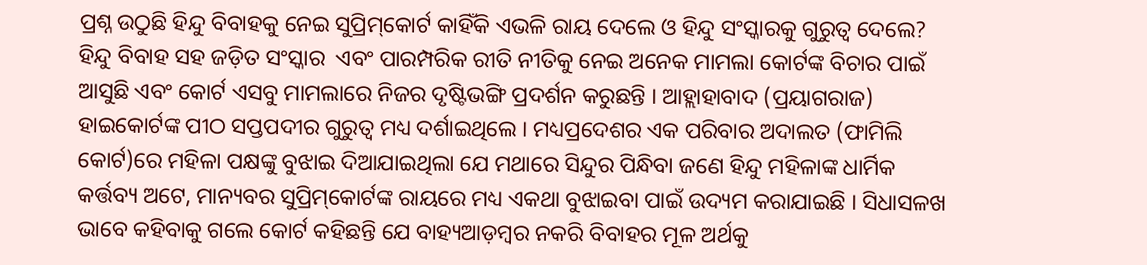ପ୍ରଶ୍ନ ଉଠୁଛି ହିନ୍ଦୁ ବିବାହକୁ ନେଇ ସୁପ୍ରିମ୍‌କୋର୍ଟ କାହିଁକି ଏଭଳି ରାୟ ଦେଲେ ଓ ହିନ୍ଦୁ ସଂସ୍କାରକୁ ଗୁରୁତ୍ୱ ଦେଲେ? ହିନ୍ଦୁ ବିବାହ ସହ ଜଡ଼ିତ ସଂସ୍କାର  ଏବଂ ପାରମ୍ପରିକ ରୀତି ନୀତିକୁ ନେଇ ଅନେକ ମାମଲା କୋର୍ଟଙ୍କ ବିଚାର ପାଇଁ ଆସୁଛି ଏବଂ କୋର୍ଟ ଏସବୁ ମାମଲାରେ ନିଜର ଦୃଷ୍ଟିଭଙ୍ଗି ପ୍ରଦର୍ଶନ କରୁଛନ୍ତି । ଆହ୍ଲାହାବାଦ (ପ୍ରୟାଗରାଜ) ହାଇକୋର୍ଟଙ୍କ ପୀଠ ସପ୍ତପଦୀର ଗୁରୁତ୍ୱ ମଧ୍ୟ ଦର୍ଶାଇଥିଲେ । ମଧ୍ୟପ୍ରଦେଶର ଏକ ପରିବାର ଅଦାଲତ (ଫାମିଲି କୋର୍ଟ)ରେ ମହିଳା ପକ୍ଷଙ୍କୁ ବୁଝାଇ ଦିଆଯାଇଥିଲା ଯେ ମଥାରେ ସିନ୍ଦୁର ପିନ୍ଧିବା ଜଣେ ହିନ୍ଦୁ ମହିଳାଙ୍କ ଧାର୍ମିକ କର୍ତ୍ତବ୍ୟ ଅଟେ, ମାନ୍ୟବର ସୁପ୍ରିମ୍‌କୋର୍ଟଙ୍କ ରାୟରେ ମଧ୍ୟ ଏକଥା ବୁଝାଇବା ପାଇଁ ଉଦ୍ୟମ କରାଯାଇଛି । ସିଧାସଳଖ ଭାବେ କହିବାକୁ ଗଲେ କୋର୍ଟ କହିଛନ୍ତି ଯେ ବାହ୍ୟଆଡ଼ମ୍ବର ନକରି ବିବାହର ମୂଳ ଅର୍ଥକୁ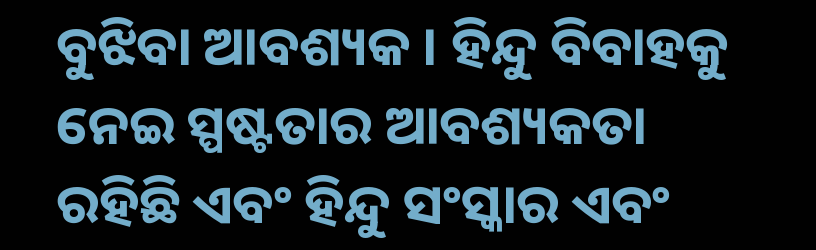ବୁଝିବା ଆବଶ୍ୟକ । ହିନ୍ଦୁ ବିବାହକୁ ନେଇ ସ୍ପଷ୍ଟତାର ଆବଶ୍ୟକତା ରହିଛି ଏବଂ ହିନ୍ଦୁ ସଂସ୍କାର ଏବଂ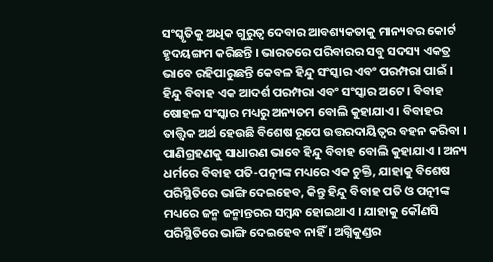ସଂସ୍କୃତିକୁ ଅଧିକ ଗୁରୁତ୍ୱ ଦେବାର ଆବଶ୍ୟକତାକୁ ମାନ୍ୟବର କୋର୍ଟ ହୃଦୟଙ୍ଗମ କରିଛନ୍ତି । ଭାରତରେ ପରିବାରର ସବୁ ସଦସ୍ୟ ଏକତ୍ର ଭାବେ ରହିପାରୁଛନ୍ତି କେବଳ ହିନ୍ଦୁ ସଂସ୍କାର ଏବଂ ପରମ୍ପରା ପାଇଁ । ହିନ୍ଦୁ ବିବାହ ଏକ ଆଦର୍ଶ ପରମ୍ପରା ଏବଂ ସଂସ୍କାର ଅଟେ । ବିବାହ ଷୋହଳ ସଂସ୍କାର ମଧ୍ୟରୁ ଅନ୍ୟତମ ବୋଲି କୁହାଯାଏ । ବିବାହର ତାତ୍ତ୍ୱିକ ଅର୍ଥ ହେଉଛି ବିଶେଷ ରୂପେ ଉତ୍ତରଦାୟିତ୍ୱର ବହନ କରିବା । ପାଣିଗ୍ରହଣକୁ ସାଧାରଣ ଭାବେ ହିନ୍ଦୁ ବିବାହ ବୋଲି କୁହାଯାଏ । ଅନ୍ୟ ଧର୍ମରେ ବିବାହ ପତି-ପତ୍ନୀଙ୍କ ମଧ୍ୟରେ ଏକ ଚୁକ୍ତି, ଯାହାକୁ ବିଶେଷ ପରିସ୍ଥିତିରେ ଭାଙ୍ଗି ଦେଇହେବ, କିନ୍ତୁ ହିନ୍ଦୁ ବିବାହ ପତି ଓ ପତ୍ନୀଙ୍କ ମଧ୍ୟରେ ଜନ୍ମ ଜନ୍ମାନ୍ତରର ସମ୍ବନ୍ଧ ହୋଇଥାଏ । ଯାହାକୁ କୌଣସି ପରିସ୍ଥିତିରେ ଭାଙ୍ଗି ଦେଇହେବ ନାହିଁ । ଅଗ୍ନିକୁଣ୍ଡର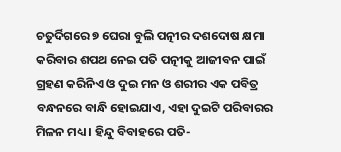ଚତୁର୍ଦିଗରେ ୭ ଘେରା ବୁଲି ପତ୍ନୀର ଦଶଦୋଷ କ୍ଷମା କରିବାର ଶପଥ ନେଇ ପତି ପତ୍ନୀକୁ ଆଜୀବନ ପାଇଁ ଗ୍ରହଣ କରିନିଏ ଓ ଦୁଇ ମନ ଓ ଶରୀର ଏକ ପବିତ୍ର ବନ୍ଧନରେ ବାନ୍ଧି ହୋଇଯାଏ, ଏହା ଦୁଇଟି ପରିବାରର ମିଳନ ମଧ୍ୟ । ହିନ୍ଦୁ ବିବାହରେ ପତି-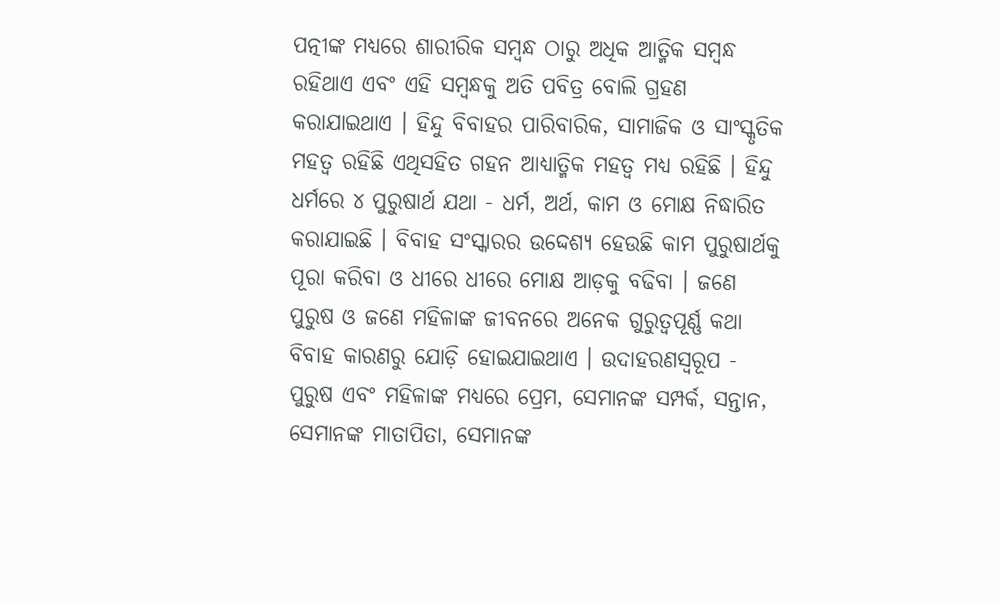ପତ୍ନୀଙ୍କ ମଧ୍ୟରେ ଶାରୀରିକ ସମ୍ବନ୍ଧ ଠାରୁ ଅଧିକ ଆତ୍ମିକ ସମ୍ବନ୍ଧ ରହିଥାଏ ଏବଂ ଏହି ସମ୍ବନ୍ଧକୁ ଅତି ପବିତ୍ର ବୋଲି ଗ୍ରହଣ କରାଯାଇଥାଏ । ହିନ୍ଦୁ ବିବାହର ପାରିବାରିକ, ସାମାଜିକ ଓ ସାଂସ୍କୃତିକ ମହତ୍ୱ ରହିଛି ଏଥିସହିତ ଗହନ ଆଧ୍ୟାତ୍ମିକ ମହତ୍ୱ ମଧ୍ୟ ରହିଛି । ହିନ୍ଦୁ ଧର୍ମରେ ୪ ପୁରୁଷାର୍ଥ ଯଥା - ଧର୍ମ, ଅର୍ଥ, କାମ ଓ ମୋକ୍ଷ ନିଦ୍ଧାରିତ କରାଯାଇଛି । ବିବାହ ସଂସ୍କାରର ଉଦ୍ଦେଶ୍ୟ ହେଉଛି କାମ ପୁରୁଷାର୍ଥକୁ ପୂରା କରିବା ଓ ଧୀରେ ଧୀରେ ମୋକ୍ଷ ଆଡ଼କୁ ବଢିବା । ଜଣେ ପୁରୁଷ ଓ ଜଣେ ମହିଳାଙ୍କ ଜୀବନରେ ଅନେକ ଗୁରୁତ୍ୱପୂର୍ଣ୍ଣ କଥା ବିବାହ କାରଣରୁ ଯୋଡ଼ି ହୋଇଯାଇଥାଏ । ଉଦାହରଣସ୍ୱରୂପ - ପୁରୁଷ ଏବଂ ମହିଳାଙ୍କ ମଧ୍ୟରେ ପ୍ରେମ, ସେମାନଙ୍କ ସମ୍ପର୍କ, ସନ୍ତାନ, ସେମାନଙ୍କ ମାତାପିତା, ସେମାନଙ୍କ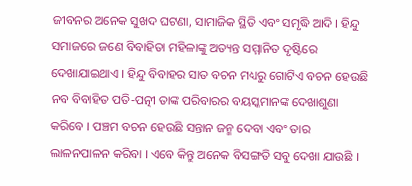ଜୀବନର ଅନେକ ସୁଖଦ ଘଟଣା, ସାମାଜିକ ସ୍ଥିତି ଏବଂ ସମୃଦ୍ଧି ଆଦି । ହିନ୍ଦୁ ସମାଜରେ ଜଣେ ବିବାହିତା ମହିଳାଙ୍କୁ ଅତ୍ୟନ୍ତ ସମ୍ମାନିତ ଦୃଷ୍ଟିରେ ଦେଖାଯାଇଥାଏ । ହିନ୍ଦୁ ବିବାହର ସାତ ବଚନ ମଧ୍ୟରୁ ଗୋଟିଏ ବଚନ ହେଉଛି ନବ ବିବାହିତ ପତି-ପତ୍ନୀ ତାଙ୍କ ପରିବାରର ବୟସ୍କମାନଙ୍କ ଦେଖାଶୁଣା କରିବେ । ପଞ୍ଚମ ବଚନ ହେଉଛି ସନ୍ତାନ ଜନ୍ମ ଦେବା ଏବଂ ତାର ଲାଳନପାଳନ କରିବା । ଏବେ କିନ୍ତୁ ଅନେକ ବିସଙ୍ଗତି ସବୁ ଦେଖା ଯାଉଛି ।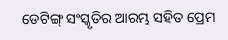ଡେଟିଙ୍ଗ୍‌ ସଂସ୍କୃତିର ଆରମ୍ଭ ସହିତ ପ୍ରେମ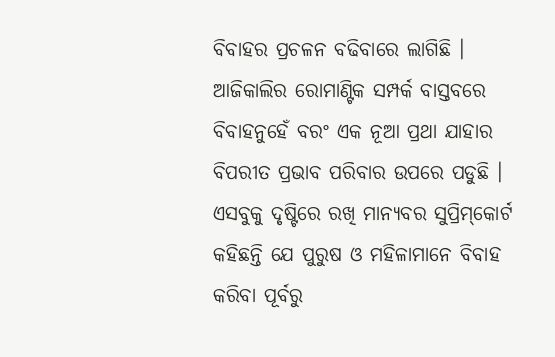ବିବାହର ପ୍ରଚଳନ ବଢିବାରେ ଲାଗିଛି । ଆଜିକାଲିର ରୋମାଣ୍ଟିକ ସମ୍ପର୍କ ବାସ୍ତବରେ ବିବାହନୁହେଁ ବରଂ ଏକ ନୂଆ ପ୍ରଥା ଯାହାର ବିପରୀତ ପ୍ରଭାବ ପରିବାର ଉପରେ ପଡୁଛି । ଏସବୁକୁ ଦୃଷ୍ଟିରେ ରଖି ମାନ୍ୟବର ସୁପ୍ରିମ୍‌କୋର୍ଟ କହିଛନ୍ତି ଯେ ପୁରୁଷ ଓ ମହିଳାମାନେ ବିବାହ କରିବା ପୂର୍ବରୁ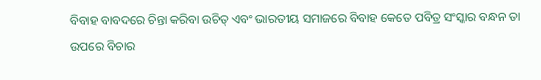ବିବାହ ବାବଦରେ ଚିନ୍ତା କରିବା ଉଚିତ୍‌ ଏବଂ ଭାରତୀୟ ସମାଜରେ ବିବାହ କେତେ ପବିତ୍ର ସଂସ୍କାର ବନ୍ଧନ ତା ଉପରେ ବିଚାର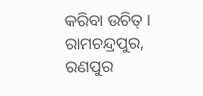କରିବା ଉଚିତ୍‌ ।
ରାମଚନ୍ଦ୍ରପୁର, ରଣପୁର